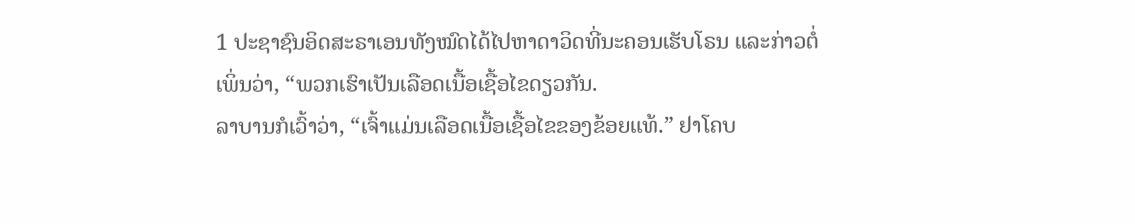1 ປະຊາຊົນອິດສະຣາເອນທັງໝົດໄດ້ໄປຫາດາວິດທີ່ນະຄອນເຮັບໂຣນ ແລະກ່າວຕໍ່ເພິ່ນວ່າ, “ພວກເຮົາເປັນເລືອດເນື້ອເຊື້ອໄຂດຽວກັນ.
ລາບານກໍເວົ້າວ່າ, “ເຈົ້າແມ່ນເລືອດເນື້ອເຊື້ອໄຂຂອງຂ້ອຍແທ້.” ຢາໂຄບ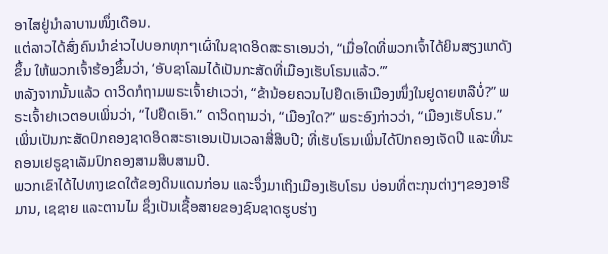ອາໄສຢູ່ນຳລາບານໜຶ່ງເດືອນ.
ແຕ່ລາວໄດ້ສົ່ງຄົນນຳຂ່າວໄປບອກທຸກໆເຜົ່າໃນຊາດອິດສະຣາເອນວ່າ, “ເມື່ອໃດທີ່ພວກເຈົ້າໄດ້ຍິນສຽງແກດັງຂຶ້ນ ໃຫ້ພວກເຈົ້າຮ້ອງຂຶ້ນວ່າ, ‘ອັບຊາໂລມໄດ້ເປັນກະສັດທີ່ເມືອງເຮັບໂຣນແລ້ວ.”’
ຫລັງຈາກນັ້ນແລ້ວ ດາວິດກໍຖາມພຣະເຈົ້າຢາເວວ່າ, “ຂ້ານ້ອຍຄວນໄປຢຶດເອົາເມືອງໜຶ່ງໃນຢູດາຍຫລືບໍ່?” ພຣະເຈົ້າຢາເວຕອບເພິ່ນວ່າ, “ໄປຢຶດເອົາ.” ດາວິດຖາມວ່າ, “ເມືອງໃດ?” ພຣະອົງກ່າວວ່າ, “ເມືອງເຮັບໂຣນ.”
ເພິ່ນເປັນກະສັດປົກຄອງຊາດອິດສະຣາເອນເປັນເວລາສີ່ສິບປີ; ທີ່ເຮັບໂຣນເພິ່ນໄດ້ປົກຄອງເຈັດປີ ແລະທີ່ນະຄອນເຢຣູຊາເລັມປົກຄອງສາມສິບສາມປີ.
ພວກເຂົາໄດ້ໄປທາງເຂດໃຕ້ຂອງດິນແດນກ່ອນ ແລະຈຶ່ງມາເຖິງເມືອງເຮັບໂຣນ ບ່ອນທີ່ຕະກຸນຕ່າງໆຂອງອາຮີມານ, ເຊຊາຍ ແລະຕານໄມ ຊຶ່ງເປັນເຊື້ອສາຍຂອງຊົນຊາດຮູບຮ່າງ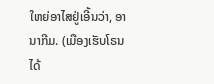ໃຫຍ່ອາໄສຢູ່ເອີ້ນວ່າ, ອານາກີມ. (ເມືອງເຮັບໂຣນໄດ້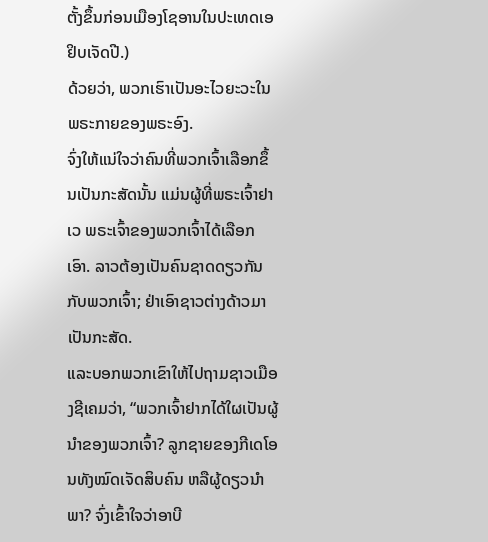ຕັ້ງຂຶ້ນກ່ອນເມືອງໂຊອານໃນປະເທດເອຢິບເຈັດປີ.)
ດ້ວຍວ່າ, ພວກເຮົາເປັນອະໄວຍະວະໃນພຣະກາຍຂອງພຣະອົງ.
ຈົ່ງໃຫ້ແນ່ໃຈວ່າຄົນທີ່ພວກເຈົ້າເລືອກຂຶ້ນເປັນກະສັດນັ້ນ ແມ່ນຜູ້ທີ່ພຣະເຈົ້າຢາເວ ພຣະເຈົ້າຂອງພວກເຈົ້າໄດ້ເລືອກເອົາ. ລາວຕ້ອງເປັນຄົນຊາດດຽວກັນກັບພວກເຈົ້າ; ຢ່າເອົາຊາວຕ່າງດ້າວມາເປັນກະສັດ.
ແລະບອກພວກເຂົາໃຫ້ໄປຖາມຊາວເມືອງຊີເຄມວ່າ, “ພວກເຈົ້າຢາກໄດ້ໃຜເປັນຜູ້ນຳຂອງພວກເຈົ້າ? ລູກຊາຍຂອງກີເດໂອນທັງໝົດເຈັດສິບຄົນ ຫລືຜູ້ດຽວນຳພາ? ຈົ່ງເຂົ້າໃຈວ່າອາບີ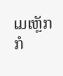ເມເຫຼັກກໍ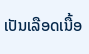ເປັນເລືອດເນື້ອ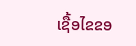ເຊື້ອໄຂຂອ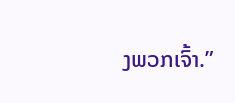ງພວກເຈົ້າ.”